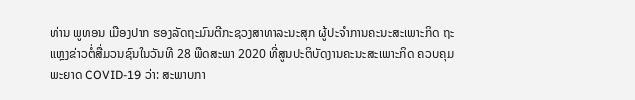ທ່ານ ພູທອນ ເມືອງປາກ ຮອງລັດຖະມົນຕີກະຊວງສາທາລະນະສຸກ ຜູ້ປະຈຳການຄະນະສະເພາະກິດ ຖະແຫຼງຂ່າວຕໍ່ສື່ມວນຊົນໃນວັນທີ 28 ພືດສະພາ 2020 ທີ່ສູນປະຕິບັດງານຄະນະສະເພາະກິດ ຄວບຄຸມພະຍາດ COVID-19 ວ່າ: ສະພາບກາ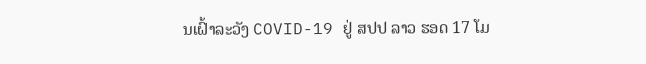ນເຝົ້າລະວັງ COVID-19 ຢູ່ ສປປ ລາວ ຮອດ 17 ໂມ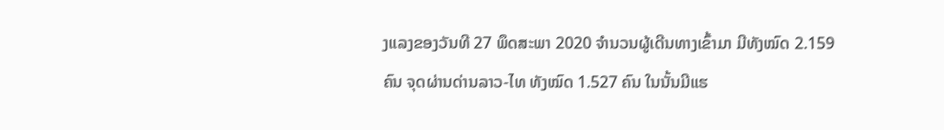ງແລງຂອງວັນທີ 27 ພຶດສະພາ 2020 ຈຳນວນຜູ້ເດີນທາງເຂົ້າມາ ມີທັງໝົດ 2.159 ຄົນ ຈຸດຜ່ານດ່ານລາວ-ໄທ ທັງໝົດ 1.527 ຄົນ ໃນນັ້ນມີແຮ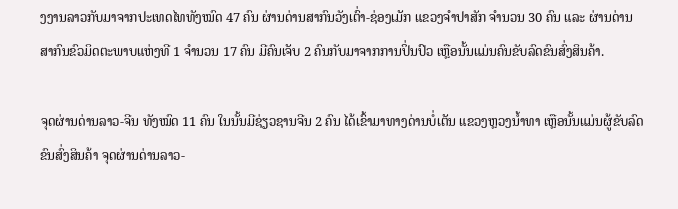ງງານລາວກັບມາຈາກປະເທດໄທທັງໝົດ 47 ຄົນ ຜ່ານດ່ານສາກົນວັງເຕົ່າ-ຊ່ອງເມັກ ແຂວງຈຳປາສັກ ຈຳນວນ 30 ຄົນ ແລະ ຜ່ານດ່ານສາກົນຂົວມິດຕະພາບແຫ່ງທີ 1 ຈຳນວນ 17 ຄົນ ມີຄົນເຈັບ 2 ຄົນກັບມາຈາກການປິ່ນປົວ ເຫຼືອນັ້ນແມ່ນຄົນຂັບລົດຂົນສົ່ງສິນຄ້າ.

ຈຸດຜ່ານດ່ານລາວ-ຈີນ ທັງໝົດ 11 ຄົນ ໃນນັ້ນມີຊ່ຽວຊານຈີນ 2 ຄົນ ໄດ້ເຂົ້າມາທາງດ່ານບໍ່ເຕັນ ແຂວງຫຼວງນ້ຳທາ ເຫຼືອນັ້ນແມ່ນຜູ້ຂັບລົດຂົນສົ່ງສິນຄ້າ ຈຸດຜ່ານດ່ານລາວ-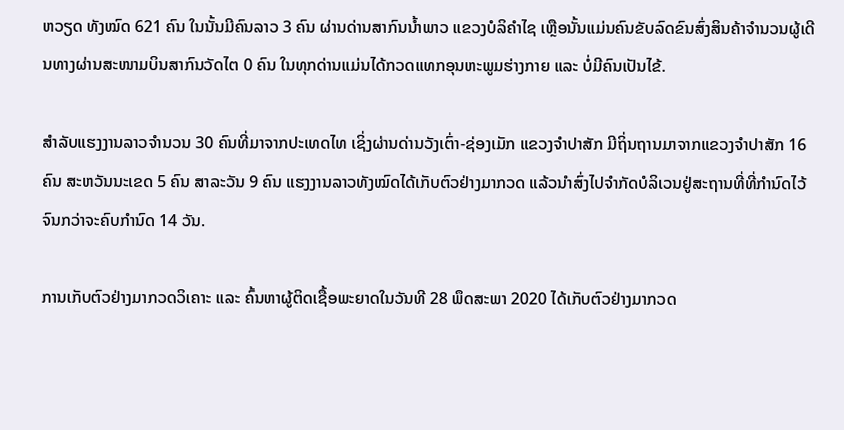ຫວຽດ ທັງໝົດ 621 ຄົນ ໃນນັ້ນມີຄົນລາວ 3 ຄົນ ຜ່ານດ່ານສາກົນນ້ຳພາວ ແຂວງບໍລິຄຳໄຊ ເຫຼືອນັ້ນແມ່ນຄົນຂັບລົດຂົນສົ່ງສິນຄ້າຈຳນວນຜູ້ເດີນທາງຜ່ານສະໜາມບິນສາກົນວັດໄຕ 0 ຄົນ ໃນທຸກດ່ານແມ່ນໄດ້ກວດແທກອຸນຫະພູມຮ່າງກາຍ ແລະ ບໍ່ມີຄົນເປັນໄຂ້.

ສຳລັບແຮງງານລາວຈຳນວນ 30 ຄົນທີ່ມາຈາກປະເທດໄທ ເຊິ່ງຜ່ານດ່ານວັງເຕົ່າ-ຊ່ອງເມັກ ແຂວງຈຳປາສັກ ມີຖິ່ນຖານມາຈາກແຂວງຈຳປາສັກ 16 ຄົນ ສະຫວັນນະເຂດ 5 ຄົນ ສາລະວັນ 9 ຄົນ ແຮງງານລາວທັງໝົດໄດ້ເກັບຕົວຢ່າງມາກວດ ແລ້ວນຳສົ່ງໄປຈຳກັດບໍລິເວນຢູ່ສະຖານທີ່ທີ່ກຳນົດໄວ້ ຈົນກວ່າຈະຄົບກຳນົດ 14 ວັນ.

ການເກັບຕົວຢ່າງມາກວດວິເຄາະ ແລະ ຄົ້ນຫາຜູ້ຕິດເຊື້ອພະຍາດໃນວັນທີ 28 ພຶດສະພາ 2020 ໄດ້ເກັບຕົວຢ່າງມາກວດ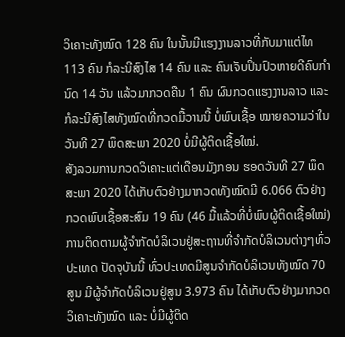ວິເຄາະທັງໝົດ 128 ຄົນ ໃນນັ້ນມີແຮງງານລາວທີ່ກັບມາແຕ່ໄທ 113 ຄົນ ກໍລະນີສົງໄສ 14 ຄົນ ແລະ ຄົນເຈັບປິ່ນປົວຫາຍດີຄົບກຳນົດ 14 ວັນ ແລ້ວມາກວດຄືນ 1 ຄົນ ຜົນກວດແຮງງານລາວ ແລະ ກໍລະນີສົງໄສທັງໝົດທີ່ກວດມື້ວານນີ້ ບໍ່ພົບເຊື້ອ ໝາຍຄວາມວ່າໃນວັນທີ 27 ພຶດສະພາ 2020 ບໍ່ມີຜູ້ຕິດເຊື້ອໃໝ່.
ສັງລວມການກວດວິເຄາະແຕ່ເດືອນມັງກອນ ຮອດວັນທີ 27 ພຶດສະພາ 2020 ໄດ້ເກັບຕົວຢ່າງມາກວດທັງໝົດມີ 6.066 ຕົວຢ່າງ ກວດພົບເຊື້ອສະສົມ 19 ຄົນ (46 ມື້ແລ້ວທີ່ບໍ່ພົບຜູ້ຕິດເຊື້ອໃໝ່) ການຕິດຕາມຜູ້ຈຳກັດບໍລິເວນຢູ່ສະຖານທີ່ຈຳກັດບໍລິເວນຕ່າງໆທົ່ວປະເທດ ປັດຈຸບັນນີ້ ທົ່ວປະເທດມີສູນຈຳກັດບໍລິເວນທັງໝົດ 70 ສູນ ມີຜູ້ຈຳກັດບໍລິເວນຢູ່ສູນ 3.973 ຄົນ ໄດ້ເກັບຕົວຢ່າງມາກວດວິເຄາະທັງໝົດ ແລະ ບໍ່ມີຜູ້ຕິດ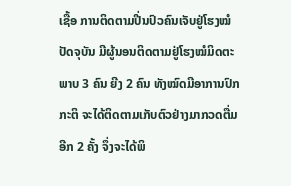ເຊື້ອ ການຕິດຕາມປີ່ນປົວຄົນເຈັບຢູ່ໂຮງໝໍ ປັດຈຸບັນ ມີຜູ້ນອນຕິດຕາມຢູ່ໂຮງໝໍມິດຕະພາບ 3 ຄົນ ຍີງ 2 ຄົນ ທັງໝົດມີອາການປົກກະຕິ ຈະໄດ້ຕິດຕາມເກັບຕົວຢ່າງມາກວດຕື່ມອີກ 2 ຄັ້ງ ຈຶ່ງຈະໄດ້ພິ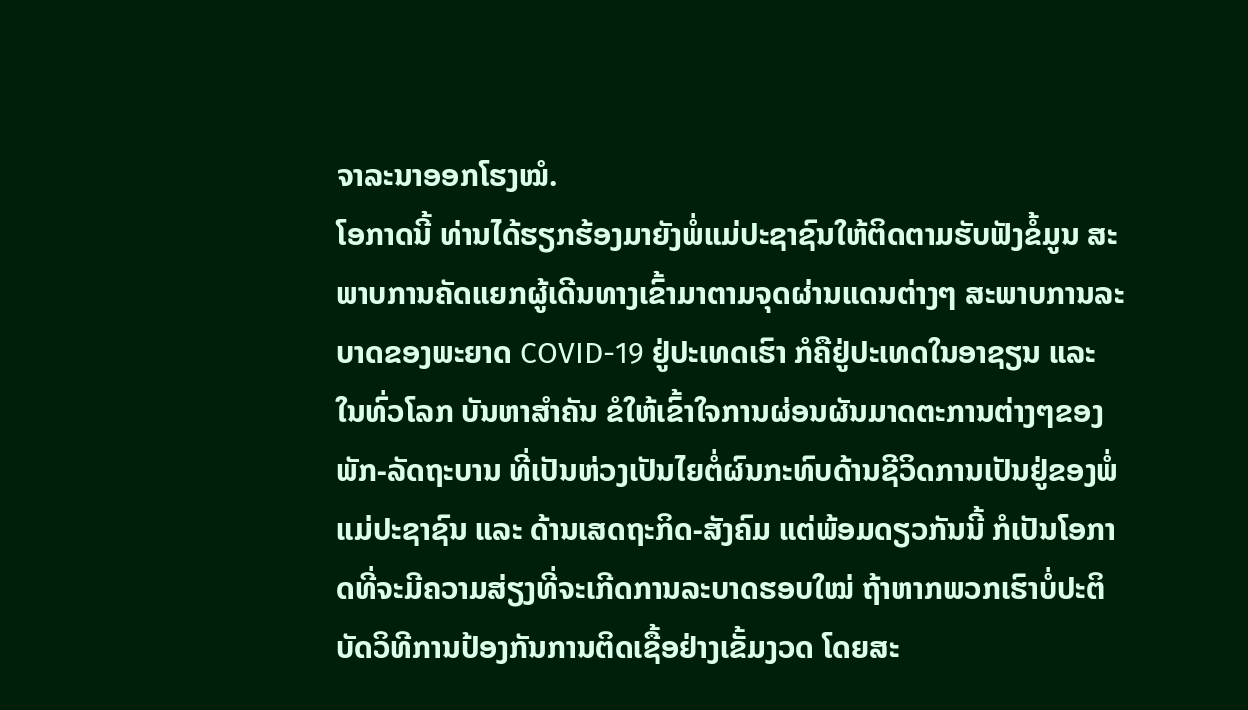ຈາລະນາອອກໂຮງໝໍ.
ໂອກາດນີ້ ທ່ານໄດ້ຮຽກຮ້ອງມາຍັງພໍ່ແມ່ປະຊາຊົນໃຫ້ຕິດຕາມຮັບຟັງຂໍ້ມູນ ສະພາບການຄັດແຍກຜູ້ເດີນທາງເຂົ້າມາຕາມຈຸດຜ່ານແດນຕ່າງໆ ສະພາບການລະບາດຂອງພະຍາດ COVID-19 ຢູ່ປະເທດເຮົາ ກໍຄືຢູ່ປະເທດໃນອາຊຽນ ແລະ ໃນທົ່ວໂລກ ບັນຫາສຳຄັນ ຂໍໃຫ້ເຂົ້າໃຈການຜ່ອນຜັນມາດຕະການຕ່າງໆຂອງພັກ-ລັດຖະບານ ທີ່ເປັນຫ່ວງເປັນໄຍຕໍ່ຜົນກະທົບດ້ານຊີວິດການເປັນຢູ່ຂອງພໍ່ແມ່ປະຊາຊົນ ແລະ ດ້ານເສດຖະກິດ-ສັງຄົມ ແຕ່ພ້ອມດຽວກັນນີ້ ກໍເປັນໂອກາດທີ່ຈະມີຄວາມສ່ຽງທີ່ຈະເກີດການລະບາດຮອບໃໝ່ ຖ້າຫາກພວກເຮົາບໍ່ປະຕິບັດວິທີການປ້ອງກັນການຕິດເຊື້ອຢ່າງເຂັ້ມງວດ ໂດຍສະ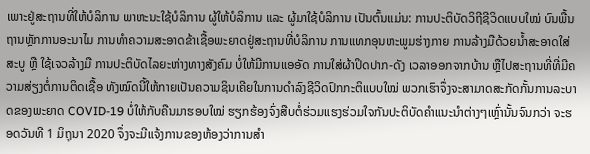ເພາະຢູ່ສະຖານທີ່ໃຫ້ບໍລິການ ພາຫະນະໃຊ້ບໍລິການ ຜູ້ໃຫ້ບໍລິການ ແລະ ຜູ້ມາໃຊ້ບໍລິການ ເປັນຕົ້ນແມ່ນ: ການປະຕິບັດວິຖີຊີວິດແບບໃໝ່ ບົນພື້ນຖານຫຼັກການອະນາໄມ ການທຳຄວາມສະອາດຂ້າເຊື້ອພະຍາດຢູ່ສະຖານທີ່ບໍລິການ ການແທກອຸນຫະພູມຮ່າງກາຍ ການລ້າງມືດ້ວຍນ້ຳສະອາດໃສ່ສະບູ ຫຼື ໃຊ້ເຈວລ້າງມື ການປະຕິບັດໄລຍະຫ່າງທາງສັງຄົມ ບໍ່ໃຫ້ມີການແອອັດ ການໃສ່ຜ້າປິດປາກ-ດັງ ເວລາອອກຈາກບ້ານ ຫຼືໄປສະຖານທີ່ທີ່ມີຄວາມສ່ຽງຕໍ່ການຕິດເຊື້ອ ທັງໝົດນີ້ໃຫ້ກາຍເປັນຄວາມຊິນເຄີຍໃນການດຳລົງຊີວິດປົກກະຕິແບບໃໝ່ ພວກເຮົາຈຶ່ງຈະສາມາດສະກັດກັ້ນການລະບາດຂອງພະຍາດ COVID-19 ບໍ່ໃຫ້ກັບຄືນມາຮອບໃໝ່ ຮຽກຮ້ອງຈົ່ງສືບຕໍ່ຮ່ວມແຮງຮ່ວມໃຈກັນປະຕິບັດຄຳແນະນຳຕ່າງໆເຫຼົ່ານັ້ນຈົນກວ່າ ຈະຮອດວັນທີ 1 ມິຖຸນາ 2020 ຈຶ່ງຈະມີແຈ້ງການຂອງຫ້ອງວ່າການສຳ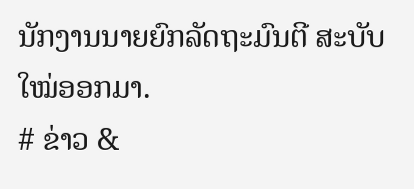ນັກງານນາຍຍົກລັດຖະມົນຕີ ສະບັບໃໝ່ອອກມາ.
# ຂ່າວ &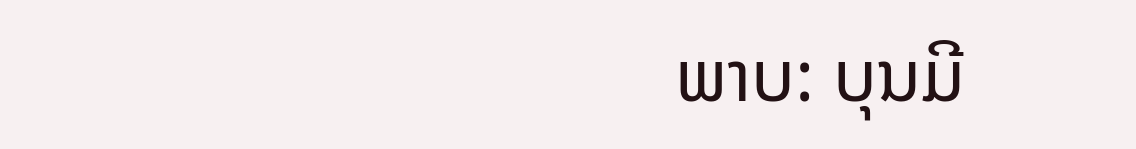ພາບ: ບຸນມີ